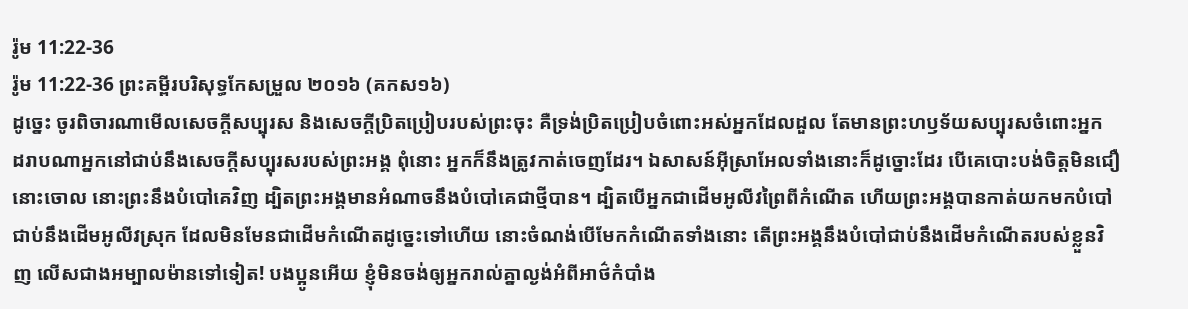រ៉ូម 11:22-36
រ៉ូម 11:22-36 ព្រះគម្ពីរបរិសុទ្ធកែសម្រួល ២០១៦ (គកស១៦)
ដូច្នេះ ចូរពិចារណាមើលសេចក្តីសប្បុរស និងសេចក្តីប្រិតប្រៀបរបស់ព្រះចុះ គឺទ្រង់ប្រិតប្រៀបចំពោះអស់អ្នកដែលដួល តែមានព្រះហឫទ័យសប្បុរសចំពោះអ្នក ដរាបណាអ្នកនៅជាប់នឹងសេចក្តីសប្បុរសរបស់ព្រះអង្គ ពុំនោះ អ្នកក៏នឹងត្រូវកាត់ចេញដែរ។ ឯសាសន៍អ៊ីស្រាអែលទាំងនោះក៏ដូច្នោះដែរ បើគេបោះបង់ចិត្តមិនជឿនោះចោល នោះព្រះនឹងបំបៅគេវិញ ដ្បិតព្រះអង្គមានអំណាចនឹងបំបៅគេជាថ្មីបាន។ ដ្បិតបើអ្នកជាដើមអូលីវព្រៃពីកំណើត ហើយព្រះអង្គបានកាត់យកមកបំបៅជាប់នឹងដើមអូលីវស្រុក ដែលមិនមែនជាដើមកំណើតដូច្នេះទៅហើយ នោះចំណង់បើមែកកំណើតទាំងនោះ តើព្រះអង្គនឹងបំបៅជាប់នឹងដើមកំណើតរបស់ខ្លួនវិញ លើសជាងអម្បាលម៉ានទៅទៀត! បងប្អូនអើយ ខ្ញុំមិនចង់ឲ្យអ្នករាល់គ្នាល្ងង់អំពីអាថ៌កំបាំង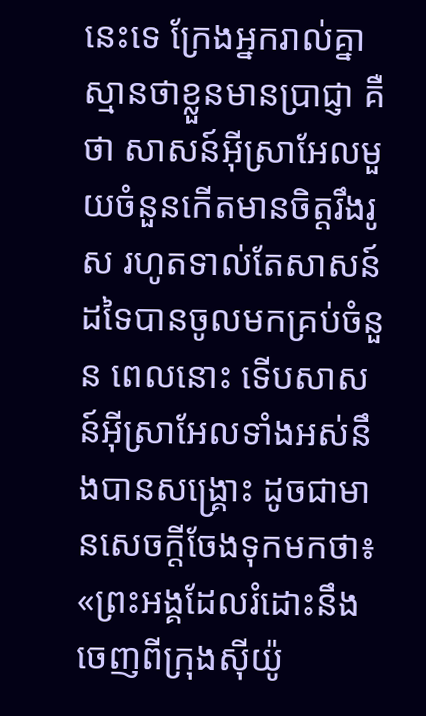នេះទេ ក្រែងអ្នករាល់គ្នាស្មានថាខ្លួនមានប្រាជ្ញា គឺថា សាសន៍អ៊ីស្រាអែលមួយចំនួនកើតមានចិត្តរឹងរូស រហូតទាល់តែសាសន៍ដទៃបានចូលមកគ្រប់ចំនួន ពេលនោះ ទើបសាសន៍អ៊ីស្រាអែលទាំងអស់នឹងបានសង្គ្រោះ ដូចជាមានសេចក្តីចែងទុកមកថា៖ «ព្រះអង្គដែលរំដោះនឹងចេញពីក្រុងស៊ីយ៉ូ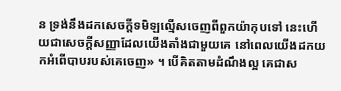ន ទ្រង់នឹងដកសេចក្តីទមិឡល្មើសចេញពីពួកយ៉ាកុបទៅ នេះហើយជាសេចក្តីសញ្ញាដែលយើងតាំងជាមួយគេ នៅពេលយើងដកយកអំពើបាបរបស់គេចេញ» ។ បើគិតតាមដំណឹងល្អ គេជាស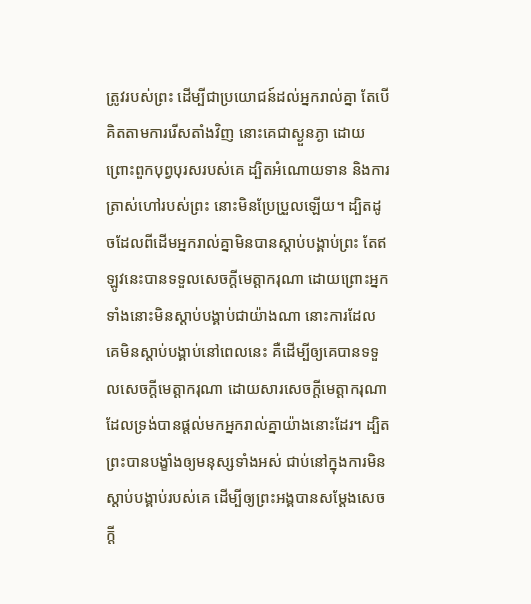ត្រូវរបស់ព្រះ ដើម្បីជាប្រយោជន៍ដល់អ្នករាល់គ្នា តែបើគិតតាមការរើសតាំងវិញ នោះគេជាស្ងួនភ្ងា ដោយព្រោះពួកបុព្វបុរសរបស់គេ ដ្បិតអំណោយទាន និងការត្រាស់ហៅរបស់ព្រះ នោះមិនប្រែប្រួលឡើយ។ ដ្បិតដូចដែលពីដើមអ្នករាល់គ្នាមិនបានស្តាប់បង្គាប់ព្រះ តែឥឡូវនេះបានទទួលសេចក្តីមេត្តាករុណា ដោយព្រោះអ្នកទាំងនោះមិនស្តាប់បង្គាប់ជាយ៉ាងណា នោះការដែលគេមិនស្តាប់បង្គាប់នៅពេលនេះ គឺដើម្បីឲ្យគេបានទទួលសេចក្តីមេត្តាករុណា ដោយសារសេចក្តីមេត្តាករុណាដែលទ្រង់បានផ្តល់មកអ្នករាល់គ្នាយ៉ាងនោះដែរ។ ដ្បិតព្រះបានបង្ខាំងឲ្យមនុស្សទាំងអស់ ជាប់នៅក្នុងការមិនស្តាប់បង្គាប់របស់គេ ដើម្បីឲ្យព្រះអង្គបានសម្ដែងសេចក្តី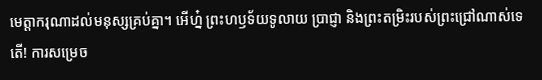មេត្តាករុណាដល់មនុស្សគ្រប់គ្នា។ អើហ្ន៎ ព្រះហឫទ័យទូលាយ ប្រាជ្ញា និងព្រះតម្រិះរបស់ព្រះជ្រៅណាស់ទេតើ! ការសម្រេច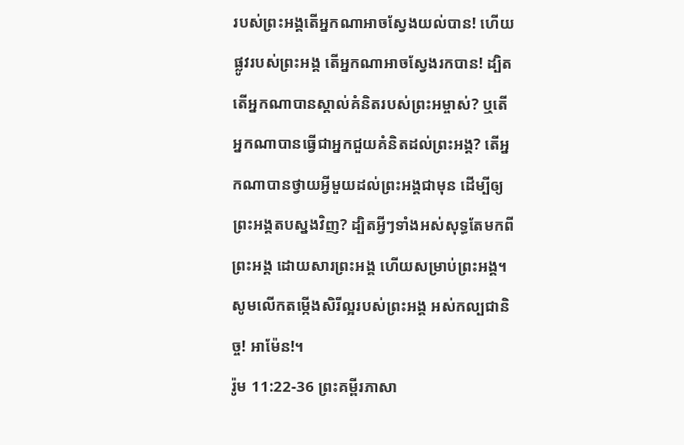របស់ព្រះអង្គតើអ្នកណាអាចស្វែងយល់បាន! ហើយផ្លូវរបស់ព្រះអង្គ តើអ្នកណាអាចស្វែងរកបាន! ដ្បិតតើអ្នកណាបានស្គាល់គំនិតរបស់ព្រះអម្ចាស់? ឬតើអ្នកណាបានធ្វើជាអ្នកជួយគំនិតដល់ព្រះអង្គ? តើអ្នកណាបានថ្វាយអ្វីមួយដល់ព្រះអង្គជាមុន ដើម្បីឲ្យព្រះអង្គតបស្នងវិញ? ដ្បិតអ្វីៗទាំងអស់សុទ្ធតែមកពីព្រះអង្គ ដោយសារព្រះអង្គ ហើយសម្រាប់ព្រះអង្គ។ សូមលើកតម្កើងសិរីល្អរបស់ព្រះអង្គ អស់កល្បជានិច្ច! អាម៉ែន!។
រ៉ូម 11:22-36 ព្រះគម្ពីរភាសា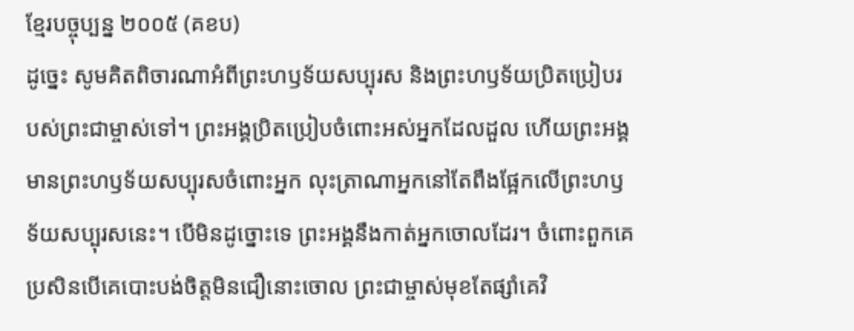ខ្មែរបច្ចុប្បន្ន ២០០៥ (គខប)
ដូច្នេះ សូមគិតពិចារណាអំពីព្រះហឫទ័យសប្បុរស និងព្រះហឫទ័យប្រិតប្រៀបរបស់ព្រះជាម្ចាស់ទៅ។ ព្រះអង្គប្រិតប្រៀបចំពោះអស់អ្នកដែលដួល ហើយព្រះអង្គមានព្រះហឫទ័យសប្បុរសចំពោះអ្នក លុះត្រាណាអ្នកនៅតែពឹងផ្អែកលើព្រះហឫទ័យសប្បុរសនេះ។ បើមិនដូច្នោះទេ ព្រះអង្គនឹងកាត់អ្នកចោលដែរ។ ចំពោះពួកគេ ប្រសិនបើគេបោះបង់ចិត្តមិនជឿនោះចោល ព្រះជាម្ចាស់មុខតែផ្សាំគេវិ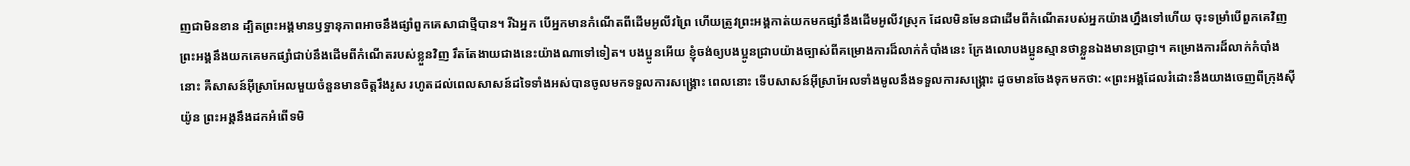ញជាមិនខាន ដ្បិតព្រះអង្គមានឫទ្ធានុភាពអាចនឹងផ្សាំពួកគេសាជាថ្មីបាន។ រីឯអ្នក បើអ្នកមានកំណើតពីដើមអូលីវព្រៃ ហើយត្រូវព្រះអង្គកាត់យកមកផ្សាំនឹងដើមអូលីវស្រុក ដែលមិនមែនជាដើមពីកំណើតរបស់អ្នកយ៉ាងហ្នឹងទៅហើយ ចុះទម្រាំបើពួកគេវិញ ព្រះអង្គនឹងយកគេមកផ្សាំជាប់នឹងដើមពីកំណើតរបស់ខ្លួនវិញ រឹតតែងាយជាងនេះយ៉ាងណាទៅទៀត។ បងប្អូនអើយ ខ្ញុំចង់ឲ្យបងប្អូនជ្រាបយ៉ាងច្បាស់ពីគម្រោងការដ៏លាក់កំបាំងនេះ ក្រែងលោបងប្អូនស្មានថាខ្លួនឯងមានប្រាជ្ញា។ គម្រោងការដ៏លាក់កំបាំងនោះ គឺសាសន៍អ៊ីស្រាអែលមួយចំនួនមានចិត្តរឹងរូស រហូតដល់ពេលសាសន៍ដទៃទាំងអស់បានចូលមកទទួលការសង្គ្រោះ ពេលនោះ ទើបសាសន៍អ៊ីស្រាអែលទាំងមូលនឹងទទួលការសង្គ្រោះ ដូចមានចែងទុកមកថា: «ព្រះអង្គដែលរំដោះនឹងយាងចេញពីក្រុងស៊ីយ៉ូន ព្រះអង្គនឹងដកអំពើទមិ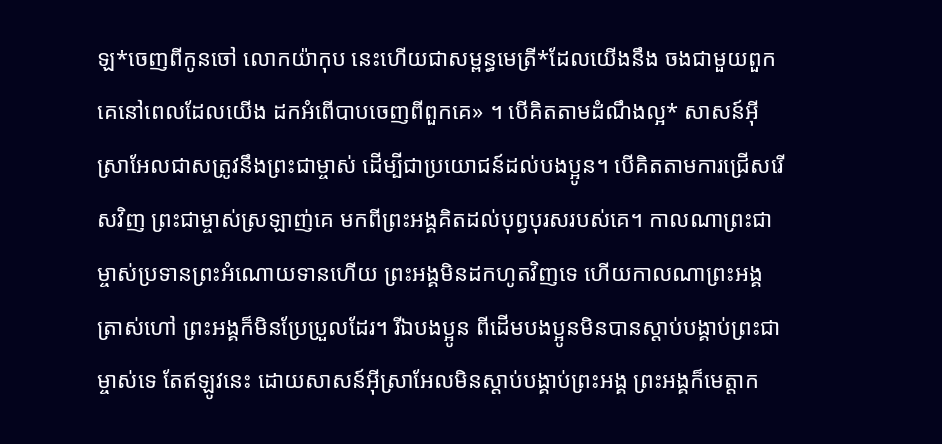ឡ*ចេញពីកូនចៅ លោកយ៉ាកុប នេះហើយជាសម្ពន្ធមេត្រី*ដែលយើងនឹង ចងជាមួយពួកគេនៅពេលដែលយើង ដកអំពើបាបចេញពីពួកគេ» ។ បើគិតតាមដំណឹងល្អ* សាសន៍អ៊ីស្រាអែលជាសត្រូវនឹងព្រះជាម្ចាស់ ដើម្បីជាប្រយោជន៍ដល់បងប្អូន។ បើគិតតាមការជ្រើសរើសវិញ ព្រះជាម្ចាស់ស្រឡាញ់គេ មកពីព្រះអង្គគិតដល់បុព្វបុរសរបស់គេ។ កាលណាព្រះជាម្ចាស់ប្រទានព្រះអំណោយទានហើយ ព្រះអង្គមិនដកហូតវិញទេ ហើយកាលណាព្រះអង្គត្រាស់ហៅ ព្រះអង្គក៏មិនប្រែប្រួលដែរ។ រីឯបងប្អូន ពីដើមបងប្អូនមិនបានស្ដាប់បង្គាប់ព្រះជាម្ចាស់ទេ តែឥឡូវនេះ ដោយសាសន៍អ៊ីស្រាអែលមិនស្ដាប់បង្គាប់ព្រះអង្គ ព្រះអង្គក៏មេត្តាក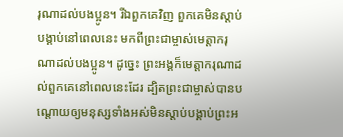រុណាដល់បងប្អូន។ រីឯពួកគេវិញ ពួកគេមិនស្ដាប់បង្គាប់នៅពេលនេះ មកពីព្រះជាម្ចាស់មេត្តាករុណាដល់បងប្អូន។ ដូច្នេះ ព្រះអង្គក៏មេត្តាករុណាដល់ពួកគេនៅពេលនេះដែរ ដ្បិតព្រះជាម្ចាស់បានបណ្ដោយឲ្យមនុស្សទាំងអស់មិនស្ដាប់បង្គាប់ព្រះអ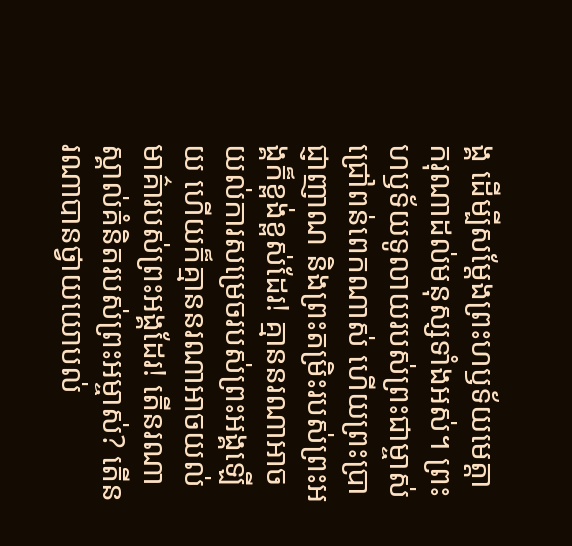ង្គ ដើម្បីសម្តែងព្រះហឫទ័យមេត្តាករុណាដល់មនុស្សទាំងអស់។ ព្រះហឫទ័យទូលាយរបស់ព្រះជាម្ចាស់ជ្រៅពន់ពេកណាស់ ហើយព្រះប្រាជ្ញាញាណ និងព្រះតម្រិះរបស់ព្រះអង្គក៏ខ្ពង់ខ្ពស់ដែរ! គ្មាននរណាអាចយល់ការសម្រេចរបស់ព្រះអង្គឡើយ ហើយក៏គ្មាននរណាអាចយល់មាគ៌ារបស់ព្រះអង្គដែរ! តើនរណាស្គាល់គំនិតរបស់ព្រះអម្ចាស់? តើនរណាបានថ្វាយយោបល់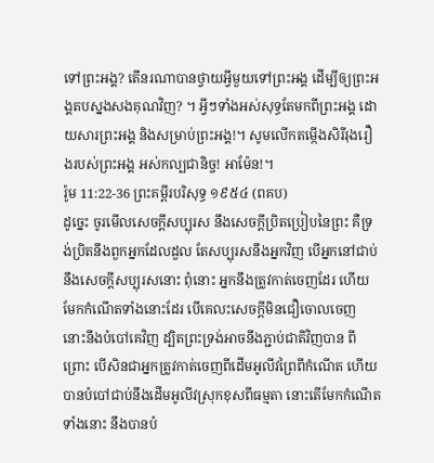ទៅព្រះអង្គ? តើនរណាបានថ្វាយអ្វីមួយទៅព្រះអង្គ ដើម្បីឲ្យព្រះអង្គតបស្នងសងគុណវិញ? ។ អ្វីៗទាំងអស់សុទ្ធតែមកពីព្រះអង្គ ដោយសារព្រះអង្គ និងសម្រាប់ព្រះអង្គ!។ សូមលើកតម្កើងសិរីរុងរឿងរបស់ព្រះអង្គ អស់កល្បជានិច្ច! អាម៉ែន!។
រ៉ូម 11:22-36 ព្រះគម្ពីរបរិសុទ្ធ ១៩៥៤ (ពគប)
ដូច្នេះ ចូរមើលសេចក្ដីសប្បុរស នឹងសេចក្ដីប្រិតប្រៀបនៃព្រះ គឺទ្រង់ប្រិតនឹងពួកអ្នកដែលដួល តែសប្បុរសនឹងអ្នកវិញ បើអ្នកនៅជាប់នឹងសេចក្ដីសប្បុរសនោះ ពុំនោះ អ្នកនឹងត្រូវកាត់ចេញដែរ ហើយមែកកំណើតទាំងនោះដែរ បើគេលះសេចក្ដីមិនជឿចោលចេញ នោះនឹងបំបៅគេវិញ ដ្បិតព្រះទ្រង់អាចនឹងភ្ជាប់ជាតិវិញបាន ពីព្រោះ បើសិនជាអ្នកត្រូវកាត់ចេញពីដើមអូលីវព្រៃពីកំណើត ហើយបានបំបៅជាប់នឹងដើមអូលីវស្រុកខុសពីធម្មតា នោះតើមែកកំណើតទាំងនោះ នឹងបានបំ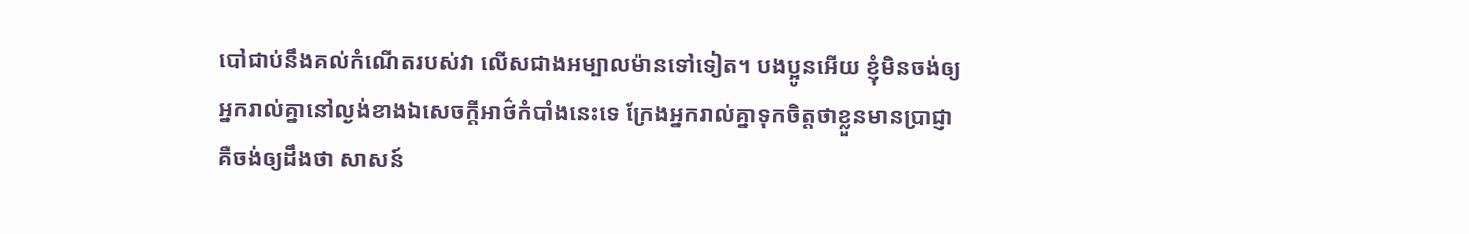បៅជាប់នឹងគល់កំណើតរបស់វា លើសជាងអម្បាលម៉ានទៅទៀត។ បងប្អូនអើយ ខ្ញុំមិនចង់ឲ្យអ្នករាល់គ្នានៅល្ងង់ខាងឯសេចក្ដីអាថ៌កំបាំងនេះទេ ក្រែងអ្នករាល់គ្នាទុកចិត្តថាខ្លួនមានប្រាជ្ញា គឺចង់ឲ្យដឹងថា សាសន៍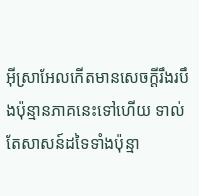អ៊ីស្រាអែលកើតមានសេចក្ដីរឹងរបឹងប៉ុន្មានភាគនេះទៅហើយ ទាល់តែសាសន៍ដទៃទាំងប៉ុន្មា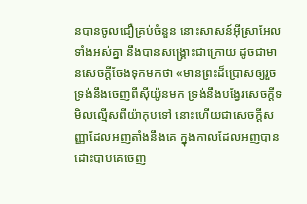នបានចូលជឿគ្រប់ចំនួន នោះសាសន៍អ៊ីស្រាអែលទាំងអស់គ្នា នឹងបានសង្គ្រោះជាក្រោយ ដូចជាមានសេចក្ដីចែងទុកមកថា «មានព្រះដ៏ប្រោសឲ្យរួច ទ្រង់នឹងចេញពីស៊ីយ៉ូនមក ទ្រង់នឹងបង្វែរសេចក្ដីទមិលល្មើសពីយ៉ាកុបទៅ នោះហើយជាសេចក្ដីសញ្ញាដែលអញតាំងនឹងគេ ក្នុងកាលដែលអញបានដោះបាបគេចេញ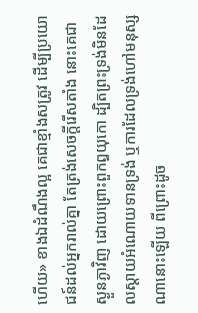ហើយ» ខាងឯដំណឹងល្អ គេជាខ្មាំងសត្រូវ ដើម្បីប្រយោជន៍ដល់អ្នករាល់គ្នា តែត្រង់សេចក្ដីរើសតាំង នោះគេជាស្ងួនភ្ងាវិញ ដោយព្រោះពួកឰយុកោ ដ្បិតព្រះទ្រង់មិនដែលស្តាយអំណោយទានទ្រង់ ឬការដែលទ្រង់ហៅមនុស្សណានោះឡើយ ពីព្រោះដូច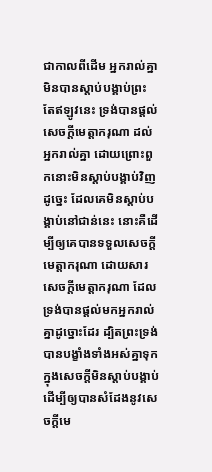ជាកាលពីដើម អ្នករាល់គ្នាមិនបានស្តាប់បង្គាប់ព្រះ តែឥឡូវនេះ ទ្រង់បានផ្តល់សេចក្ដីមេត្តាករុណា ដល់អ្នករាល់គ្នា ដោយព្រោះពួកនោះមិនស្តាប់បង្គាប់វិញ ដូច្នេះ ដែលគេមិនស្តាប់បង្គាប់នៅជាន់នេះ នោះគឺដើម្បីឲ្យគេបានទទួលសេចក្ដីមេត្តាករុណា ដោយសារសេចក្ដីមេត្តាករុណា ដែលទ្រង់បានផ្តល់មកអ្នករាល់គ្នាដូច្នោះដែរ ដ្បិតព្រះទ្រង់បានបង្ខាំងទាំងអស់គ្នាទុកក្នុងសេចក្ដីមិនស្តាប់បង្គាប់ ដើម្បីឲ្យបានសំដែងនូវសេចក្ដីមេ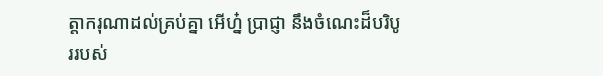ត្តាករុណាដល់គ្រប់គ្នា អើហ្ន៎ ប្រាជ្ញា នឹងចំណេះដ៏បរិបូររបស់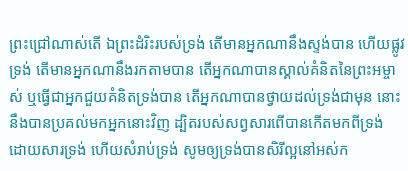ព្រះជ្រៅណាស់តើ ឯព្រះដំរិះរបស់ទ្រង់ តើមានអ្នកណានឹងស្ទង់បាន ហើយផ្លូវទ្រង់ តើមានអ្នកណានឹងរកតាមបាន តើអ្នកណាបានស្គាល់គំនិតនៃព្រះអម្ចាស់ ឬធ្វើជាអ្នកជួយគំនិតទ្រង់បាន តើអ្នកណាបានថ្វាយដល់ទ្រង់ជាមុន នោះនឹងបានប្រគល់មកអ្នកនោះវិញ ដ្បិតរបស់សព្វសារពើបានកើតមកពីទ្រង់ ដោយសារទ្រង់ ហើយសំរាប់ទ្រង់ សូមឲ្យទ្រង់បានសិរីល្អនៅអស់ក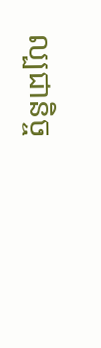ល្បជានិច្ច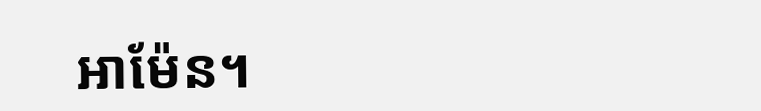អាម៉ែន។